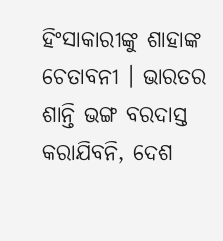ହିଂସାକାରୀଙ୍କୁ ଶାହାଙ୍କ ଚେତାବନୀ । ଭାରତର ଶାନ୍ତି ଭଙ୍ଗ ବରଦାସ୍ତ କରାଯିବନି, ଦେଶ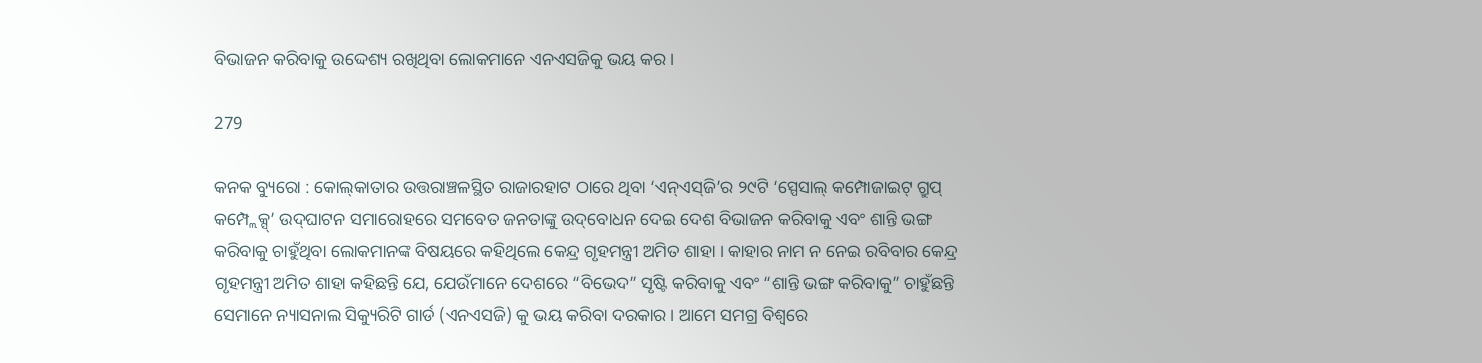ବିଭାଜନ କରିବାକୁ ଉଦ୍ଦେଶ୍ୟ ରଖିଥିବା ଲୋକମାନେ ଏନଏସଜିକୁ ଭୟ କର ।

279

କନକ ବ୍ୟୁରୋ : କୋଲ୍‌କାତାର ଉତ୍ତରାଞ୍ଚଳସ୍ଥିତ ରାଜାରହାଟ ଠାରେ ଥିବା ‘ଏନ୍‌ଏସ୍‌ଜି’ର ୨୯ଟି ‘ସ୍ପେସାଲ୍‌ କମ୍ପୋଜାଇଟ୍‌ ଗ୍ରୁପ୍‌ କମ୍ପ୍ଲେକ୍ସ୍‍’ ଉଦ୍‌ଘାଟନ ସମାରୋହରେ ସମବେତ ଜନତାଙ୍କୁ ଉଦ୍‌ବୋଧନ ଦେଇ ଦେଶ ବିଭାଜନ କରିବାକୁ ଏବଂ ଶାନ୍ତି ଭଙ୍ଗ କରିବାକୁ ଚାହୁଁଥିବା ଲୋକମାନଙ୍କ ବିଷୟରେ କହିଥିଲେ କେନ୍ଦ୍ର ଗୃହମନ୍ତ୍ରୀ ଅମିତ ଶାହା । କାହାର ନାମ ନ ନେଇ ରବିବାର କେନ୍ଦ୍ର ଗୃହମନ୍ତ୍ରୀ ଅମିତ ଶାହା କହିଛନ୍ତି ଯେ, ଯେଉଁମାନେ ଦେଶରେ “ବିଭେଦ” ସୃଷ୍ଟି କରିବାକୁ ଏବଂ “ଶାନ୍ତି ଭଙ୍ଗ କରିବାକୁ” ଚାହୁଁଛନ୍ତି ସେମାନେ ନ୍ୟାସନାଲ ସିକ୍ୟୁରିଟି ଗାର୍ଡ (ଏନଏସଜି) କୁ ଭୟ କରିବା ଦରକାର । ଆମେ ସମଗ୍ର ବିଶ୍ୱରେ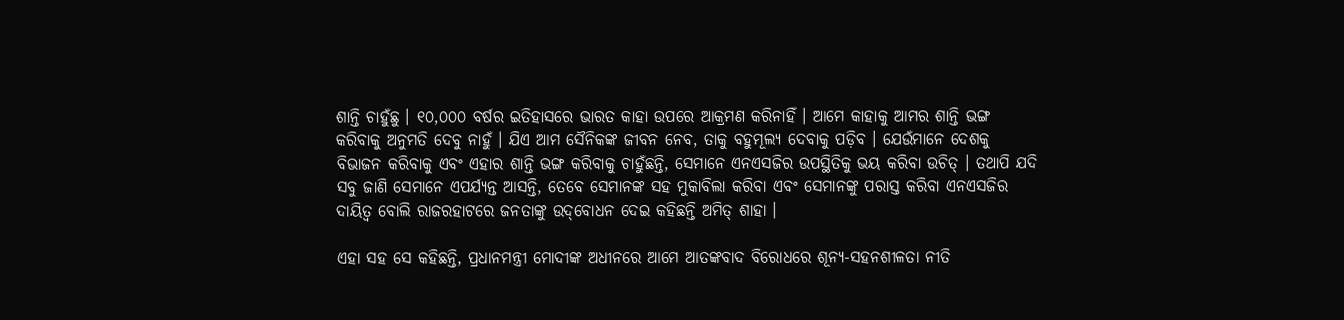ଶାନ୍ତି ଚାହୁଁଛୁ । ୧୦,୦୦୦ ବର୍ଷର ଇତିହାସରେ ଭାରତ କାହା ଉପରେ ଆକ୍ରମଣ କରିନାହିଁ । ଆମେ କାହାକୁ ଆମର ଶାନ୍ତି ଭଙ୍ଗ କରିବାକୁ ଅନୁମତି ଦେବୁ ନାହୁଁ । ଯିଏ ଆମ ସୈନିକଙ୍କ ଜୀବନ ନେବ, ତାକୁ ବହୁମୂଲ୍ୟ ଦେବାକୁ ପଡ଼ିବ । ଯେଉଁମାନେ ଦେଶକୁ ବିଭାଜନ କରିବାକୁ ଏବଂ ଏହାର ଶାନ୍ତି ଭଙ୍ଗ କରିବାକୁ ଚାହୁଁଛନ୍ତି, ସେମାନେ ଏନଏସଜିର ଉପସ୍ଥିତିକୁ ଭୟ କରିବା ଉଚିତ୍ । ତଥାପି ଯଦି ସବୁ ଜାଣି ସେମାନେ ଏପର୍ଯ୍ୟନ୍ତ ଆସନ୍ତି, ତେବେ ସେମାନଙ୍କ ସହ ମୁକାବିଲା କରିବା ଏବଂ ସେମାନଙ୍କୁ ପରାସ୍ତ କରିବା ଏନଏସଜିର ଦାୟିତ୍ୱ ବୋଲି ରାଜରହାଟରେ ଜନତାଙ୍କୁ ଉଦ୍‌ବୋଧନ ଦେଇ କହିଛନ୍ତି ଅମିତ୍ ଶାହା ।

ଏହା ସହ ସେ କହିଛନ୍ତି, ପ୍ରଧାନମନ୍ତ୍ରୀ ମୋଦୀଙ୍କ ଅଧୀନରେ ଆମେ ଆତଙ୍କବାଦ ବିରୋଧରେ ଶୂନ୍ୟ-ସହନଶୀଳତା ନୀତି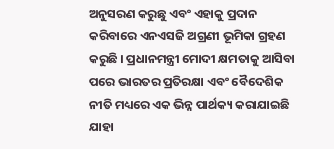ଅନୁସରଣ କରୁଛୁ ଏବଂ ଏହାକୁ ପ୍ରଦାନ କରିବାରେ ଏନଏସଜି ଅଗ୍ରଣୀ ଭୂମିକା ଗ୍ରହଣ କରୁଛି । ପ୍ରଧାନମନ୍ତ୍ରୀ ମୋଦୀ କ୍ଷମତାକୁ ଆସିବା ପରେ ଭାରତର ପ୍ରତିରକ୍ଷା ଏବଂ ବୈଦେଶିକ ନୀତି ମଧ୍ୟରେ ଏକ ଭିନ୍ନ ପାର୍ଥକ୍ୟ କରାଯାଇଛି ଯାହା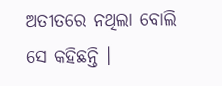ଅତୀତରେ ନଥିଲା ବୋଲି ସେ କହିଛନ୍ତି ।